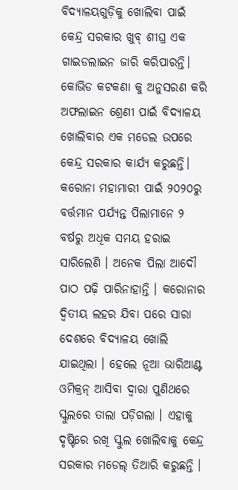ବିଦ୍ୟାଳୟଗୁଡ଼ିକୁ ଖୋଲିବା ପାଇଁ କେନ୍ଦ୍ର ସରକାର ଖୁବ୍ ଶୀଘ୍ର ଏକ ଗାଇଡଲାଇନ ଜାରି କରିପାରନ୍ତି। କୋଭିଡ କଟକଣା କୁ ଅନୁସରଣ କରି ଅଫଲାଇନ ଶ୍ରେଣୀ ପାଇଁ ବିଦ୍ୟାଳୟ ଖୋଲିବାର ଏକ ମଡେଲ ଉପରେ କେନ୍ଦ୍ର ସରକାର କାର୍ଯ୍ୟ କରୁଛନ୍ତି।
କରୋନା ମହାମାରୀ ପାଇଁ ୨୦୨୦ରୁ ବର୍ତ୍ତମାନ ପର୍ଯ୍ୟନ୍ତ ପିଲାମାନେ ୨ ବର୍ଷରୁ ଅଧିକ ସମୟ ହରାଇ ସାରିଲେଣି । ଅନେକ ପିଲା ଆଦୌ ପାଠ ପଢ଼ି ପାରିନାହାନ୍ତି । କରୋନାର ଦ୍ୱିତୀୟ ଲହର ଯିବା ପରେ ସାରା ଦେଶରେ ବିଦ୍ୟାଳୟ ଖୋଲି ଯାଇଥିଲା । ହେଲେ ନୂଆ ଭାରିଆଣ୍ଟ ଓମିକ୍ରନ୍ ଆସିବା ଦ୍ୱାରା ପୁଣିଥରେ ସ୍କୁଲରେ ତାଲା ପଡ଼ିଗଲା । ଏହାକୁ ଦୃଷ୍ଟିରେ ରଖି ସ୍କୁଲ ଖୋଲିବାକୁ କେନ୍ଦ୍ର ସରକାର ମଡେଲ୍ ତିଆରି କରୁଛନ୍ତି ।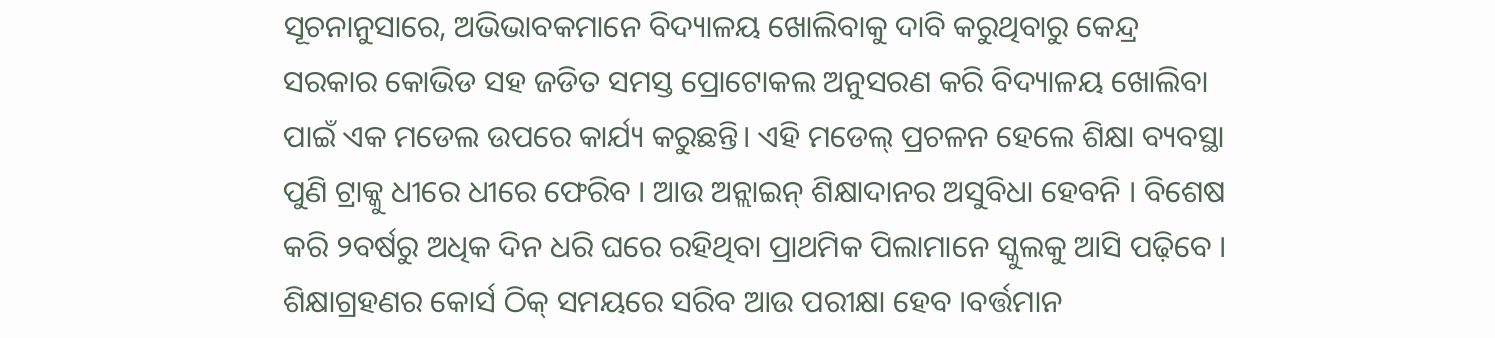ସୂଚନାନୁସାରେ, ଅଭିଭାବକମାନେ ବିଦ୍ୟାଳୟ ଖୋଲିବାକୁ ଦାବି କରୁଥିବାରୁ କେନ୍ଦ୍ର ସରକାର କୋଭିଡ ସହ ଜଡିତ ସମସ୍ତ ପ୍ରୋଟୋକଲ ଅନୁସରଣ କରି ବିଦ୍ୟାଳୟ ଖୋଲିବା ପାଇଁ ଏକ ମଡେଲ ଉପରେ କାର୍ଯ୍ୟ କରୁଛନ୍ତି। ଏହି ମଡେଲ୍ ପ୍ରଚଳନ ହେଲେ ଶିକ୍ଷା ବ୍ୟବସ୍ଥା ପୁଣି ଟ୍ରାକ୍କୁ ଧୀରେ ଧୀରେ ଫେରିବ । ଆଉ ଅନ୍ଲାଇନ୍ ଶିକ୍ଷାଦାନର ଅସୁବିଧା ହେବନି । ବିଶେଷ କରି ୨ବର୍ଷରୁ ଅଧିକ ଦିନ ଧରି ଘରେ ରହିଥିବା ପ୍ରାଥମିକ ପିଲାମାନେ ସ୍କୁଲକୁ ଆସି ପଢ଼ିବେ । ଶିକ୍ଷାଗ୍ରହଣର କୋର୍ସ ଠିକ୍ ସମୟରେ ସରିବ ଆଉ ପରୀକ୍ଷା ହେବ ।ବର୍ତ୍ତମାନ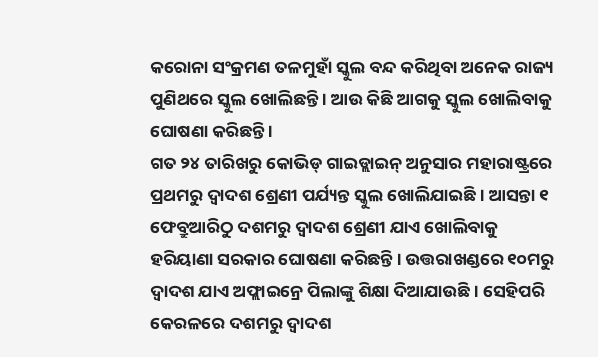କରୋନା ସଂକ୍ରମଣ ତଳମୁହାଁ ସ୍କୁଲ ବନ୍ଦ କରିଥିବା ଅନେକ ରାଜ୍ୟ ପୁଣିଥରେ ସ୍କୁଲ ଖୋଲିଛନ୍ତି । ଆଉ କିଛି ଆଗକୁ ସ୍କୁଲ ଖୋଲିବାକୁ ଘୋଷଣା କରିଛନ୍ତି ।
ଗତ ୨୪ ତାରିଖରୁ କୋଭିଡ୍ ଗାଇଡ୍ଲାଇନ୍ ଅନୁସାର ମହାରାଷ୍ଟ୍ରରେ ପ୍ରଥମରୁ ଦ୍ୱାଦଶ ଶ୍ରେଣୀ ପର୍ଯ୍ୟନ୍ତ ସ୍କୁଲ ଖୋଲିଯାଇଛି । ଆସନ୍ତା ୧ ଫେବ୍ରୁଆରିଠୁ ଦଶମରୁ ଦ୍ୱାଦଶ ଶ୍ରେଣୀ ଯାଏ ଖୋଲିବାକୁ ହରିୟାଣା ସରକାର ଘୋଷଣା କରିଛନ୍ତି । ଉତ୍ତରାଖଣ୍ଡରେ ୧୦ମରୁ ଦ୍ୱାଦଶ ଯାଏ ଅଫ୍ଲାଇନ୍ରେ ପିଲାଙ୍କୁ ଶିକ୍ଷା ଦିଆଯାଉଛି । ସେହିପରି କେରଳରେ ଦଶମରୁ ଦ୍ୱାଦଶ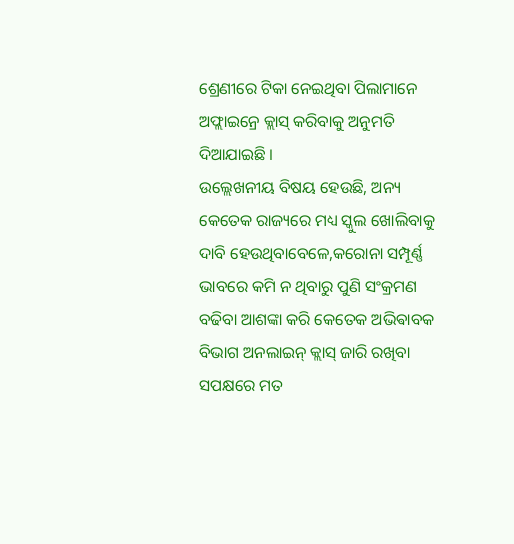ଶ୍ରେଣୀରେ ଟିକା ନେଇଥିବା ପିଲାମାନେ ଅଫ୍ଲାଇନ୍ରେ କ୍ଲାସ୍ କରିବାକୁ ଅନୁମତି ଦିଆଯାଇଛି ।
ଉଲ୍ଲେଖନୀୟ ବିଷୟ ହେଉଛି, ଅନ୍ୟ କେତେକ ରାଜ୍ୟରେ ମଧ୍ୟ ସ୍କୁଲ ଖୋଲିବାକୁ ଦାବି ହେଉଥିବାବେଳେ,କରୋନା ସମ୍ପୂର୍ଣ୍ଣ ଭାବରେ କମି ନ ଥିବାରୁ ପୁଣି ସଂକ୍ରମଣ ବଢିବା ଆଶଙ୍କା କରି କେତେକ ଅଭିଵାବକ ବିଭାଗ ଅନଲାଇନ୍ କ୍ଲାସ୍ ଜାରି ରଖିବା ସପକ୍ଷରେ ମତ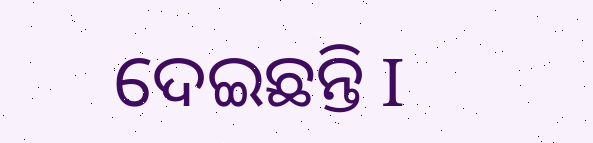ଦେଇଛନ୍ତି I